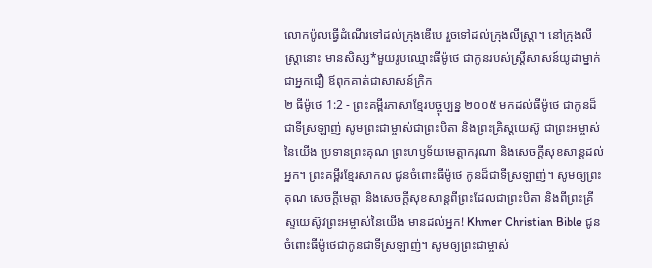លោកប៉ូលធ្វើដំណើរទៅដល់ក្រុងឌើបេ រួចទៅដល់ក្រុងលីស្ដ្រា។ នៅក្រុងលីស្ដ្រានោះ មានសិស្ស*មួយរូបឈ្មោះធីម៉ូថេ ជាកូនរបស់ស្ត្រីសាសន៍យូដាម្នាក់ជាអ្នកជឿ ឪពុកគាត់ជាសាសន៍ក្រិក
២ ធីម៉ូថេ 1:2 - ព្រះគម្ពីរភាសាខ្មែរបច្ចុប្បន្ន ២០០៥ មកដល់ធីម៉ូថេ ជាកូនដ៏ជាទីស្រឡាញ់ សូមព្រះជាម្ចាស់ជាព្រះបិតា និងព្រះគ្រិស្តយេស៊ូ ជាព្រះអម្ចាស់នៃយើង ប្រទានព្រះគុណ ព្រះហឫទ័យមេត្តាករុណា និងសេចក្ដីសុខសាន្តដល់អ្នក។ ព្រះគម្ពីរខ្មែរសាកល ជូនចំពោះធីម៉ូថេ កូនដ៏ជាទីស្រឡាញ់។ សូមឲ្យព្រះគុណ សេចក្ដីមេត្តា និងសេចក្ដីសុខសាន្តពីព្រះដែលជាព្រះបិតា និងពីព្រះគ្រីស្ទយេស៊ូវព្រះអម្ចាស់នៃយើង មានដល់អ្នក! Khmer Christian Bible ជូនចំពោះធីម៉ូថេជាកូនជាទីស្រឡាញ់។ សូមឲ្យព្រះជាម្ចាស់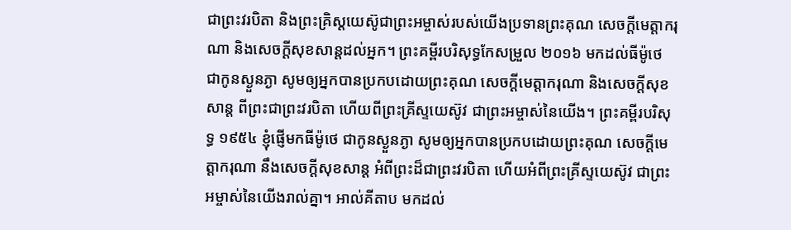ជាព្រះវរបិតា និងព្រះគ្រិស្ដយេស៊ូជាព្រះអម្ចាស់របស់យើងប្រទានព្រះគុណ សេចក្ដីមេត្តាករុណា និងសេចក្ដីសុខសាន្តដល់អ្នក។ ព្រះគម្ពីរបរិសុទ្ធកែសម្រួល ២០១៦ មកដល់ធីម៉ូថេ ជាកូនស្ងួនភ្ងា សូមឲ្យអ្នកបានប្រកបដោយព្រះគុណ សេចក្ដីមេត្តាករុណា និងសេចក្ដីសុខសាន្ត ពីព្រះជាព្រះវរបិតា ហើយពីព្រះគ្រីស្ទយេស៊ូវ ជាព្រះអម្ចាស់នៃយើង។ ព្រះគម្ពីរបរិសុទ្ធ ១៩៥៤ ខ្ញុំផ្ញើមកធីម៉ូថេ ជាកូនស្ងួនភ្ងា សូមឲ្យអ្នកបានប្រកបដោយព្រះគុណ សេចក្ដីមេត្តាករុណា នឹងសេចក្ដីសុខសាន្ត អំពីព្រះដ៏ជាព្រះវរបិតា ហើយអំពីព្រះគ្រីស្ទយេស៊ូវ ជាព្រះអម្ចាស់នៃយើងរាល់គ្នា។ អាល់គីតាប មកដល់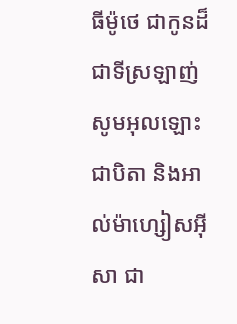ធីម៉ូថេ ជាកូនដ៏ជាទីស្រឡាញ់ សូមអុលឡោះជាបិតា និងអាល់ម៉ាហ្សៀសអ៊ីសា ជា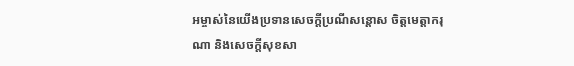អម្ចាស់នៃយើងប្រទានសេចក្តីប្រណីសន្តោស ចិត្តមេត្ដាករុណា និងសេចក្ដីសុខសា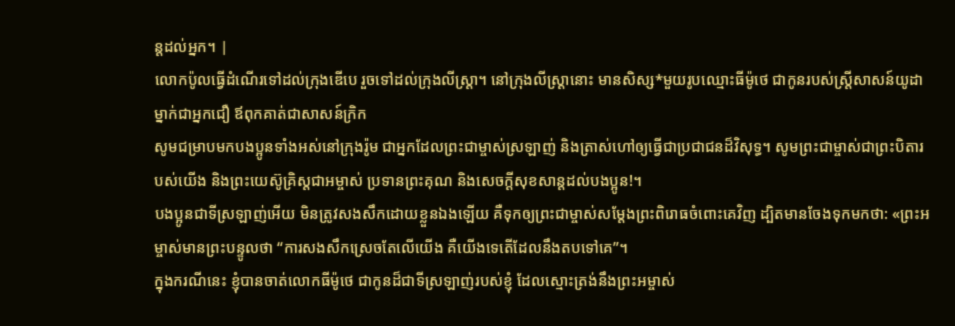ន្ដដល់អ្នក។ |
លោកប៉ូលធ្វើដំណើរទៅដល់ក្រុងឌើបេ រួចទៅដល់ក្រុងលីស្ដ្រា។ នៅក្រុងលីស្ដ្រានោះ មានសិស្ស*មួយរូបឈ្មោះធីម៉ូថេ ជាកូនរបស់ស្ត្រីសាសន៍យូដាម្នាក់ជាអ្នកជឿ ឪពុកគាត់ជាសាសន៍ក្រិក
សូមជម្រាបមកបងប្អូនទាំងអស់នៅក្រុងរ៉ូម ជាអ្នកដែលព្រះជាម្ចាស់ស្រឡាញ់ និងត្រាស់ហៅឲ្យធ្វើជាប្រជាជនដ៏វិសុទ្ធ។ សូមព្រះជាម្ចាស់ជាព្រះបិតារបស់យើង និងព្រះយេស៊ូគ្រិស្តជាអម្ចាស់ ប្រទានព្រះគុណ និងសេចក្ដីសុខសាន្តដល់បងប្អូន!។
បងប្អូនជាទីស្រឡាញ់អើយ មិនត្រូវសងសឹកដោយខ្លួនឯងឡើយ គឺទុកឲ្យព្រះជាម្ចាស់សម្តែងព្រះពិរោធចំពោះគេវិញ ដ្បិតមានចែងទុកមកថា: «ព្រះអម្ចាស់មានព្រះបន្ទូលថា “ការសងសឹកស្រេចតែលើយើង គឺយើងទេតើដែលនឹងតបទៅគេ”។
ក្នុងករណីនេះ ខ្ញុំបានចាត់លោកធីម៉ូថេ ជាកូនដ៏ជាទីស្រឡាញ់របស់ខ្ញុំ ដែលស្មោះត្រង់នឹងព្រះអម្ចាស់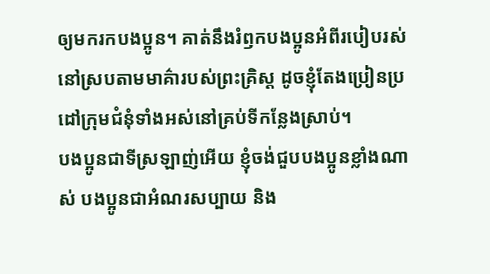ឲ្យមករកបងប្អូន។ គាត់នឹងរំឭកបងប្អូនអំពីរបៀបរស់នៅស្របតាមមាគ៌ារបស់ព្រះគ្រិស្ត ដូចខ្ញុំតែងប្រៀនប្រដៅក្រុមជំនុំទាំងអស់នៅគ្រប់ទីកន្លែងស្រាប់។
បងប្អូនជាទីស្រឡាញ់អើយ ខ្ញុំចង់ជួបបងប្អូនខ្លាំងណាស់ បងប្អូនជាអំណរសប្បាយ និង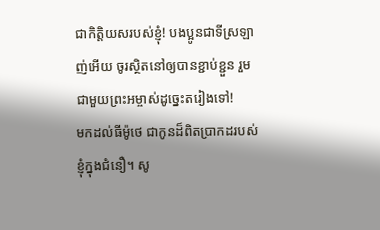ជាកិត្តិយសរបស់ខ្ញុំ! បងប្អូនជាទីស្រឡាញ់អើយ ចូរស្ថិតនៅឲ្យបានខ្ជាប់ខ្ជួន រួមជាមួយព្រះអម្ចាស់ដូច្នេះតរៀងទៅ!
មកដល់ធីម៉ូថេ ជាកូនដ៏ពិតប្រាកដរបស់ខ្ញុំក្នុងជំនឿ។ សូ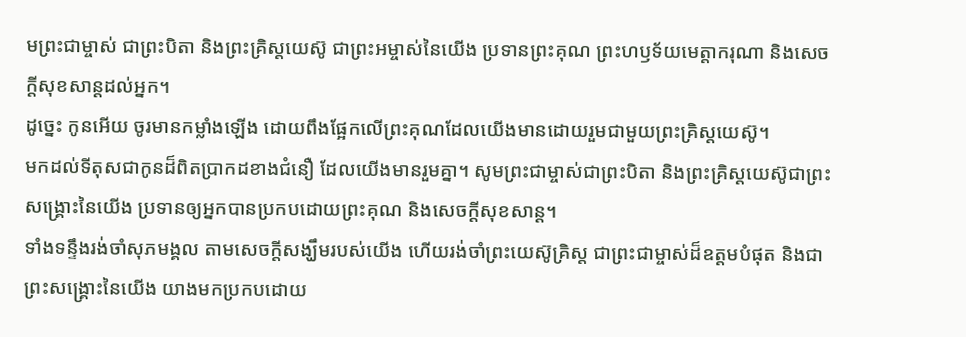មព្រះជាម្ចាស់ ជាព្រះបិតា និងព្រះគ្រិស្តយេស៊ូ ជាព្រះអម្ចាស់នៃយើង ប្រទានព្រះគុណ ព្រះហឫទ័យមេត្តាករុណា និងសេចក្ដីសុខសាន្តដល់អ្នក។
ដូច្នេះ កូនអើយ ចូរមានកម្លាំងឡើង ដោយពឹងផ្អែកលើព្រះគុណដែលយើងមានដោយរួមជាមួយព្រះគ្រិស្តយេស៊ូ។
មកដល់ទីតុសជាកូនដ៏ពិតប្រាកដខាងជំនឿ ដែលយើងមានរួមគ្នា។ សូមព្រះជាម្ចាស់ជាព្រះបិតា និងព្រះគ្រិស្តយេស៊ូជាព្រះសង្គ្រោះនៃយើង ប្រទានឲ្យអ្នកបានប្រកបដោយព្រះគុណ និងសេចក្ដីសុខសាន្ត។
ទាំងទន្ទឹងរង់ចាំសុភមង្គល តាមសេចក្ដីសង្ឃឹមរបស់យើង ហើយរង់ចាំព្រះយេស៊ូគ្រិស្ត ជាព្រះជាម្ចាស់ដ៏ឧត្ដមបំផុត និងជាព្រះសង្គ្រោះនៃយើង យាងមកប្រកបដោយ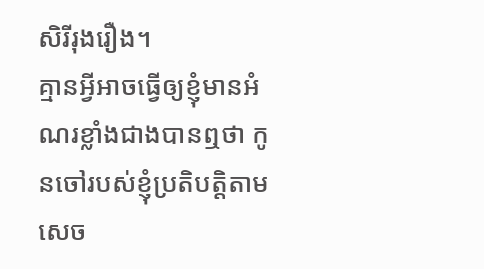សិរីរុងរឿង។
គ្មានអ្វីអាចធ្វើឲ្យខ្ញុំមានអំណរខ្លាំងជាងបានឮថា កូនចៅរបស់ខ្ញុំប្រតិបត្តិតាមសេច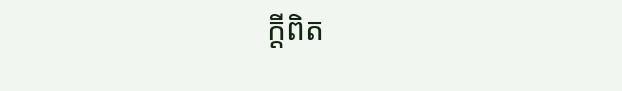ក្ដីពិត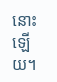នោះឡើយ។